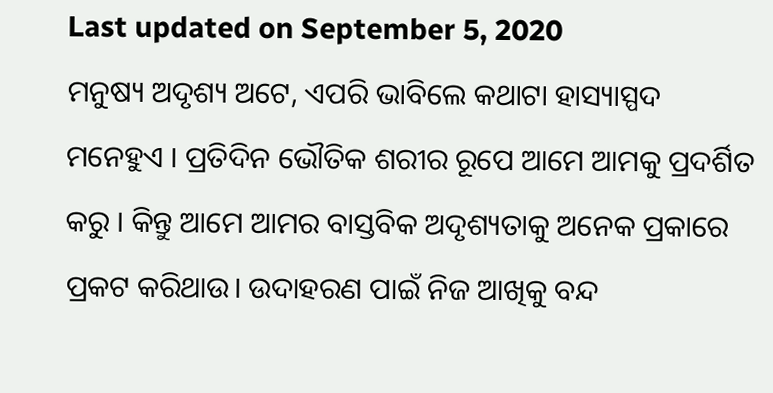Last updated on September 5, 2020
ମନୁଷ୍ୟ ଅଦୃଶ୍ୟ ଅଟେ, ଏପରି ଭାବିଲେ କଥାଟା ହାସ୍ୟାସ୍ପଦ ମନେହୁଏ । ପ୍ରତିଦିନ ଭୌତିକ ଶରୀର ରୂପେ ଆମେ ଆମକୁ ପ୍ରଦର୍ଶିତ କରୁ । କିନ୍ତୁ ଆମେ ଆମର ବାସ୍ତବିକ ଅଦୃଶ୍ୟତାକୁ ଅନେକ ପ୍ରକାରେ ପ୍ରକଟ କରିଥାଉ। ଉଦାହରଣ ପାଇଁ ନିଜ ଆଖିକୁ ବନ୍ଦ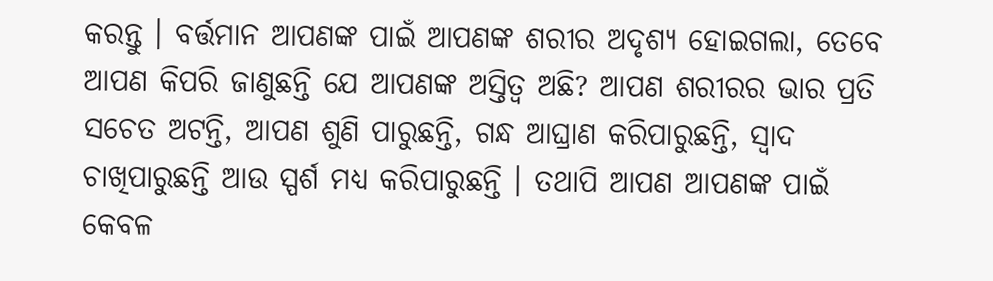କରନ୍ତୁ । ବର୍ତ୍ତମାନ ଆପଣଙ୍କ ପାଇଁ ଆପଣଙ୍କ ଶରୀର ଅଦୃଶ୍ୟ ହୋଇଗଲା, ତେବେ ଆପଣ କିପରି ଜାଣୁଛନ୍ତି ଯେ ଆପଣଙ୍କ ଅସ୍ତିତ୍ୱ ଅଛି? ଆପଣ ଶରୀରର ଭାର ପ୍ରତି ସଚେତ ଅଟନ୍ତି, ଆପଣ ଶୁଣି ପାରୁଛନ୍ତି, ଗନ୍ଧ ଆଘ୍ରାଣ କରିପାରୁଛନ୍ତି, ସ୍ୱାଦ ଚାଖିପାରୁଛନ୍ତି ଆଉ ସ୍ପର୍ଶ ମଧ୍ୟ କରିପାରୁଛନ୍ତି । ତଥାପି ଆପଣ ଆପଣଙ୍କ ପାଇଁ କେବଳ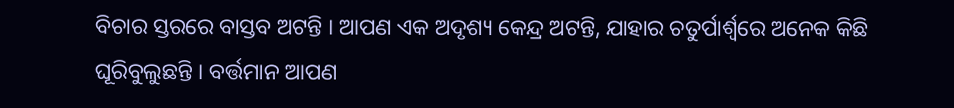ବିଚାର ସ୍ତରରେ ବାସ୍ତବ ଅଟନ୍ତି । ଆପଣ ଏକ ଅଦୃଶ୍ୟ କେନ୍ଦ୍ର ଅଟନ୍ତି, ଯାହାର ଚତୁର୍ପାର୍ଶ୍ୱରେ ଅନେକ କିଛି ଘୂରିବୁଲୁଛନ୍ତି । ବର୍ତ୍ତମାନ ଆପଣ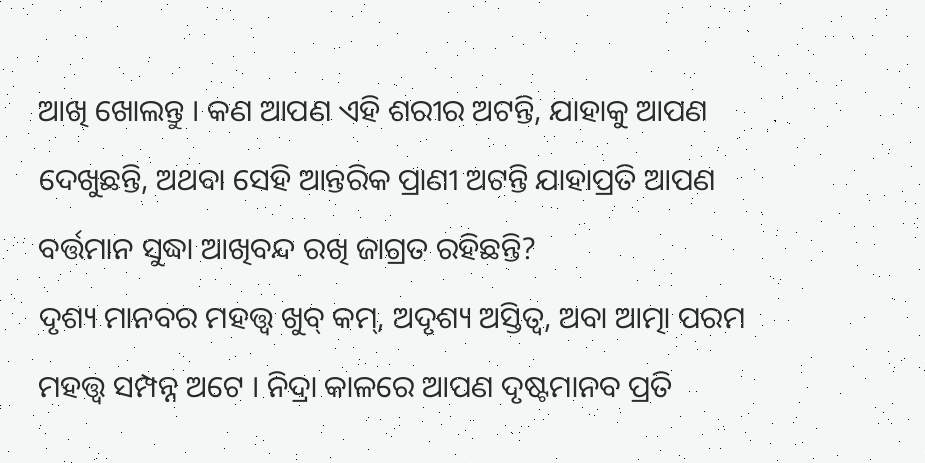ଆଖି ଖୋଲନ୍ତୁ । କଣ ଆପଣ ଏହି ଶରୀର ଅଟନ୍ତି, ଯାହାକୁ ଆପଣ ଦେଖୁଛନ୍ତି, ଅଥବା ସେହି ଆନ୍ତରିକ ପ୍ରାଣୀ ଅଟନ୍ତି ଯାହାପ୍ରତି ଆପଣ ବର୍ତ୍ତମାନ ସୁଦ୍ଧା ଆଖିବନ୍ଦ ରଖି ଜାଗ୍ରତ ରହିଛନ୍ତି?
ଦୃଶ୍ୟ ମାନବର ମହତ୍ତ୍ୱ ଖୁବ୍ କମ୍, ଅଦୃଶ୍ୟ ଅସ୍ତିତ୍ୱ, ଅବା ଆତ୍ମା ପରମ ମହତ୍ତ୍ୱ ସମ୍ପନ୍ନ ଅଟେ । ନିଦ୍ରା କାଳରେ ଆପଣ ଦୃଷ୍ଟମାନବ ପ୍ରତି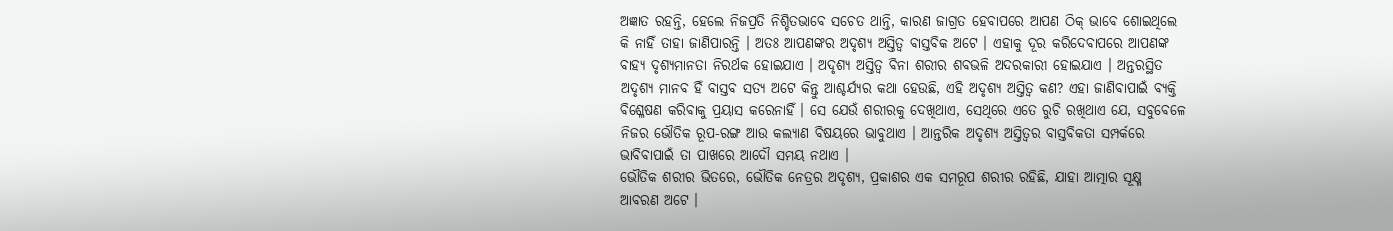ଅଜ୍ଞାତ ରହନ୍ତି, ହେଲେ ନିଜପ୍ରତି ନିଶ୍ଚିତଭାବେ ସଚେତ ଥାନ୍ତି, କାରଣ ଜାଗ୍ରତ ହେବାପରେ ଆପଣ ଠିକ୍ ଭାବେ ଶୋଇଥିଲେ କି ନାହିଁ ତାହା ଜାଣିପାରନ୍ତି । ଅତଃ ଆପଣଙ୍କର ଅଦୃଶ୍ୟ ଅସ୍ତିତ୍ୱ ବାସ୍ତବିକ ଅଟେ । ଏହାକୁ ଦୂର କରିଦେବାପରେ ଆପଣଙ୍କ ବାହ୍ୟ ଦୃଶ୍ୟମାନତା ନିରର୍ଥକ ହୋଇଯାଏ । ଅଦୃଶ୍ୟ ଅସ୍ତିତ୍ୱ ବିନା ଶରୀର ଶବଭଳି ଅଦରକାରୀ ହୋଇଯାଏ । ଅନ୍ତରସ୍ଥିତ ଅଦୃଶ୍ୟ ମାନବ ହିଁ ବାସ୍ତବ ସତ୍ୟ ଅଟେ କିନ୍ତୁ ଆଶ୍ଚର୍ଯ୍ୟର କଥା ହେଉଛି, ଏହି ଅଦୃଶ୍ୟ ଅସ୍ତିତ୍ୱ କଣ? ଏହା ଜାଣିବାପାଇଁ ବ୍ୟକ୍ତି ବିଶ୍ଳେଷଣ କରିବାକୁ ପ୍ରୟାସ କରେନାହିଁ । ସେ ଯେଉଁ ଶରୀରକୁ ଦେଖିଥାଏ, ସେଥିରେ ଏତେ ରୁଚି ରଖିଥାଏ ଯେ, ସବୁବେଳେ ନିଜର ଭୌତିକ ରୂପ-ରଙ୍ଗ ଆଉ କଲ୍ୟାଣ ବିଷୟରେ ଭାବୁଥାଏ । ଆନ୍ତରିକ ଅଦୃଶ୍ୟ ଅସ୍ତିତ୍ୱର ବାସ୍ତବିକତା ସମ୍ପର୍କରେ ଭାବିବାପାଇଁ ତା ପାଖରେ ଆଦୌ ସମୟ ନଥାଏ ।
ଭୌତିକ ଶରୀର ଭିତରେ, ଭୌତିକ ନେତ୍ରର ଅଦୃଶ୍ୟ, ପ୍ରକାଶର ଏକ ସମରୂପ ଶରୀର ରହିଛି, ଯାହା ଆତ୍ମାର ସୂକ୍ଷ୍ମ ଆବରଣ ଅଟେ ।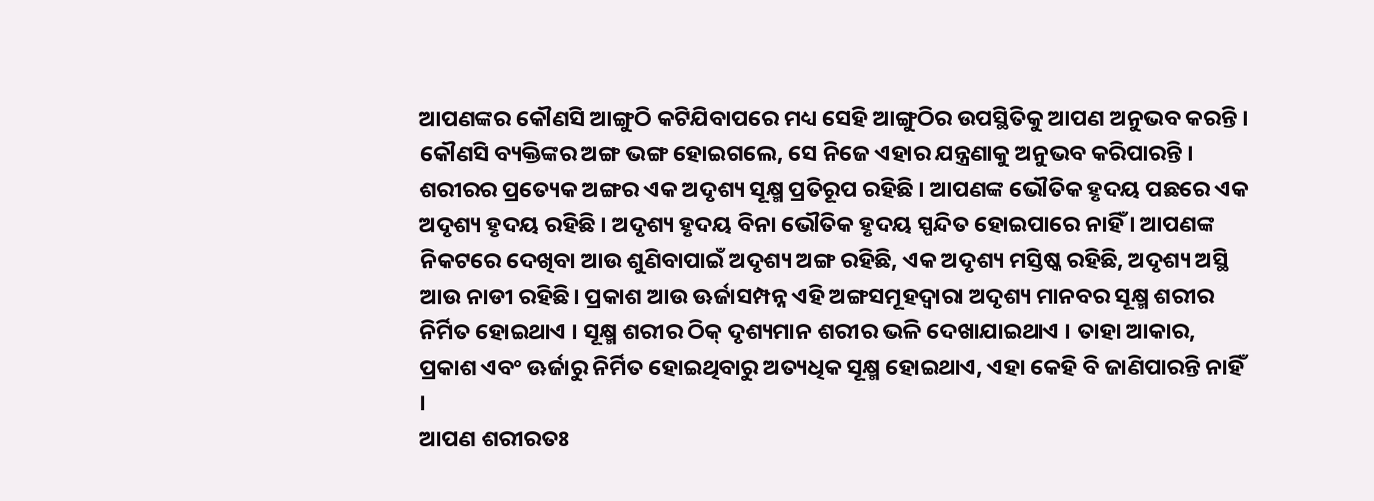ଆପଣଙ୍କର କୌଣସି ଆଙ୍ଗୁଠି କଟିଯିବାପରେ ମଧ୍ୟ ସେହି ଆଙ୍ଗୁଠିର ଉପସ୍ଥିତିକୁ ଆପଣ ଅନୁଭବ କରନ୍ତି । କୌଣସି ବ୍ୟକ୍ତିଙ୍କର ଅଙ୍ଗ ଭଙ୍ଗ ହୋଇଗଲେ, ସେ ନିଜେ ଏହାର ଯନ୍ତ୍ରଣାକୁ ଅନୁଭବ କରିପାରନ୍ତି । ଶରୀରର ପ୍ରତ୍ୟେକ ଅଙ୍ଗର ଏକ ଅଦୃଶ୍ୟ ସୂକ୍ଷ୍ମ ପ୍ରତିରୂପ ରହିଛି । ଆପଣଙ୍କ ଭୌତିକ ହୃଦୟ ପଛରେ ଏକ ଅଦୃଶ୍ୟ ହୃଦୟ ରହିଛି । ଅଦୃଶ୍ୟ ହୃଦୟ ବିନା ଭୌତିକ ହୃଦୟ ସ୍ପନ୍ଦିତ ହୋଇପାରେ ନାହିଁ । ଆପଣଙ୍କ ନିକଟରେ ଦେଖିବା ଆଉ ଶୁଣିବାପାଇଁ ଅଦୃଶ୍ୟ ଅଙ୍ଗ ରହିଛି, ଏକ ଅଦୃଶ୍ୟ ମସ୍ତିଷ୍କ ରହିଛି, ଅଦୃଶ୍ୟ ଅସ୍ଥି ଆଉ ନାଡୀ ରହିଛି। ପ୍ରକାଶ ଆଉ ଊର୍ଜାସମ୍ପନ୍ନ ଏହି ଅଙ୍ଗସମୂହଦ୍ୱାରା ଅଦୃଶ୍ୟ ମାନବର ସୂକ୍ଷ୍ମ ଶରୀର ନିର୍ମିତ ହୋଇଥାଏ । ସୂକ୍ଷ୍ମ ଶରୀର ଠିକ୍ ଦୃଶ୍ୟମାନ ଶରୀର ଭଳି ଦେଖାଯାଇଥାଏ । ତାହା ଆକାର, ପ୍ରକାଶ ଏବଂ ଊର୍ଜାରୁ ନିର୍ମିତ ହୋଇଥିବାରୁ ଅତ୍ୟଧିକ ସୂକ୍ଷ୍ମ ହୋଇଥାଏ, ଏହା କେହି ବି ଜାଣିପାରନ୍ତି ନାହିଁ ।
ଆପଣ ଶରୀରତଃ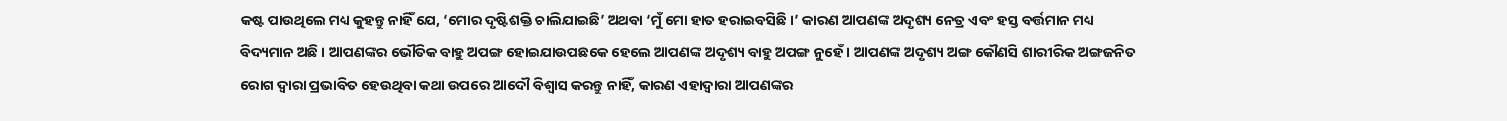କଷ୍ଟ ପାଉଥିଲେ ମଧ୍ୟ କୁହନ୍ତୁ ନାହିଁ ଯେ, ‘ମୋର ଦୃଷ୍ଟିଶକ୍ତି ଚାଲିଯାଇଛି’ ଅଥବା ‘ମୁଁ ମୋ ହାତ ହରାଇବସିଛି ।’ କାରଣ ଆପଣଙ୍କ ଅଦୃଶ୍ୟ ନେତ୍ର ଏବଂ ହସ୍ତ ବର୍ତ୍ତମାନ ମଧ୍ୟ ବିଦ୍ୟମାନ ଅଛି । ଆପଣଙ୍କର ଭୌତିକ ବାହୁ ଅପଙ୍ଗ ହୋଇଯାଉପଛକେ ହେଲେ ଆପଣଙ୍କ ଅଦୃଶ୍ୟ ବାହୁ ଅପଙ୍ଗ ନୁହେଁ । ଆପଣଙ୍କ ଅଦୃଶ୍ୟ ଅଙ୍ଗ କୌଣସି ଶାରୀରିକ ଅଙ୍ଗଜନିତ ରୋଗ ଦ୍ୱାରା ପ୍ରଭାବିତ ହେଉଥିବା କଥା ଉପରେ ଆଦୌ ବିଶ୍ୱାସ କରନ୍ତୁ ନାହିଁ, କାରଣ ଏହାଦ୍ୱାରା ଆପଣଙ୍କର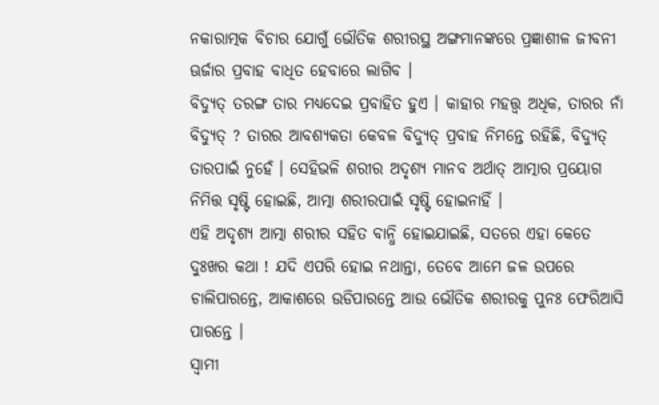ନକାରାତ୍ମକ ବିଚାର ଯୋଗୁଁ ଭୌତିକ ଶରୀରସ୍ଥ ଅଙ୍ଗମାନଙ୍କରେ ପ୍ରଜ୍ଞାଶୀଳ ଜୀବନୀ ଊର୍ଜାର ପ୍ରବାହ ବାଧିତ ହେବାରେ ଲାଗିବ ।
ବିଦ୍ୟୁତ୍ ତରଙ୍ଗ ତାର ମଧ୍ୟଦେଇ ପ୍ରବାହିତ ହୁଏ । କାହାର ମହତ୍ତ୍ୱ ଅଧିକ, ତାରର ନାଁ ବିଦ୍ୟୁତ୍ ? ତାରର ଆବଶ୍ୟକତା କେବଳ ବିଦ୍ୟୁତ୍ ପ୍ରବାହ ନିମନ୍ତେ ରହିଛି, ବିଦ୍ୟୁତ୍ ତାରପାଇଁ ନୁହେଁ । ସେହିଭଳି ଶରୀର ଅଦୃଶ୍ୟ ମାନବ ଅର୍ଥାତ୍ ଆତ୍ମାର ପ୍ରୟୋଗ ନିମିତ୍ତ ସୃଷ୍ଟି ହୋଇଛି, ଆତ୍ମା ଶରୀରପାଇଁ ସୃଷ୍ଟି ହୋଇନାହିଁ ।
ଏହି ଅଦୃଶ୍ୟ ଆତ୍ମା ଶରୀର ସହିତ ବାନ୍ଧି ହୋଇଯାଇଛି, ସତରେ ଏହା କେତେ ଦୁଃଖର କଥା ! ଯଦି ଏପରି ହୋଇ ନଥାନ୍ତା, ତେବେ ଆମେ ଜଳ ଉପରେ ଚାଲିପାରନ୍ତେ, ଆକାଶରେ ଉଡିପାରନ୍ତେ ଆଉ ଭୌତିକ ଶରୀରକୁ ପୁନଃ ଫେରିଆସି ପାରନ୍ତେ ।
ସ୍ୱାମୀ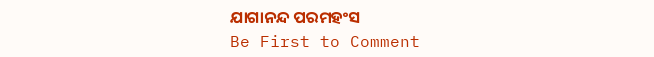ଯାଗାନନ୍ଦ ପରମହଂସ
Be First to Comment